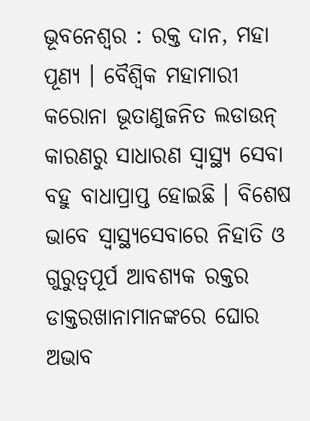ଭୂବନେଶ୍ୱର : ରକ୍ତ ଦାନ, ମହା ପୂଣ୍ୟ । ବୈଶ୍ୱିକ ମହାମାରୀ କରୋନା ଭୂତାଣୁଜନିତ ଲଡାଉନ୍ କାରଣରୁ ସାଧାରଣ ସ୍ୱାସ୍ଥ୍ୟ ସେବା ବହୁ ବାଧାପ୍ରାପ୍ତ ହୋଇଛି । ବିଶେଷ ଭାବେ ସ୍ୱାସ୍ଥ୍ୟସେବାରେ ନିହାତି ଓ ଗୁରୁତ୍ଵପୂର୍ପ ଆବଶ୍ୟକ ରକ୍ତର ଡାକ୍ତରଖାନାମାନଙ୍କରେ ଘୋର ଅଭାବ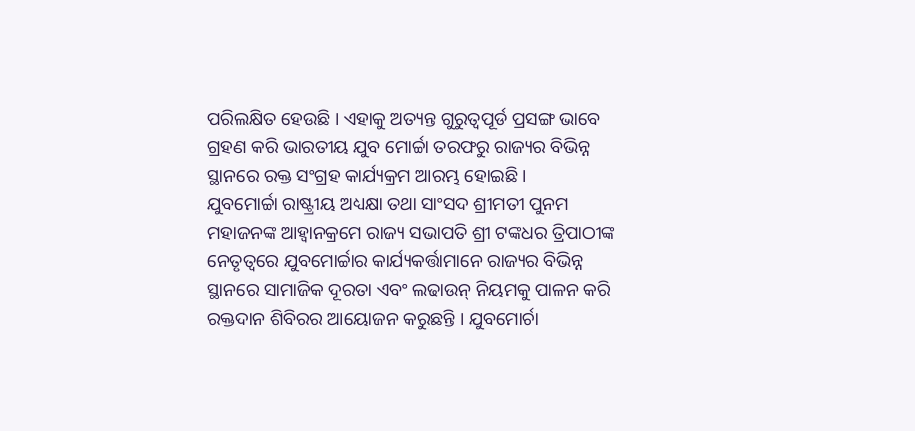ପରିଲକ୍ଷିତ ହେଉଛି । ଏହାକୁ ଅତ୍ୟନ୍ତ ଗୁରୁତ୍ଵପୂର୍ଡ ପ୍ରସଙ୍ଗ ଭାବେ ଗ୍ରହଣ କରି ଭାରତୀୟ ଯୁବ ମୋର୍ଚ୍ଚା ତରଫରୁ ରାଜ୍ୟର ବିଭିନ୍ନ ସ୍ଥାନରେ ରକ୍ତ ସଂଗ୍ରହ କାର୍ଯ୍ୟକ୍ରମ ଆରମ୍ଭ ହୋଇଛି ।
ଯୁବମୋର୍ଚ୍ଚା ରାଷ୍ଟ୍ରୀୟ ଅଧ୍ୟକ୍ଷା ତଥା ସାଂସଦ ଶ୍ରୀମତୀ ପୁନମ ମହାଜନଙ୍କ ଆହ୍ବାନକ୍ରମେ ରାଜ୍ୟ ସଭାପତି ଶ୍ରୀ ଟଙ୍କଧର ତ୍ରିପାଠୀଙ୍କ ନେତୃତ୍ବରେ ଯୁବମୋର୍ଚ୍ଚାର କାର୍ଯ୍ୟକର୍ତ୍ତାମାନେ ରାଜ୍ୟର ବିଭିନ୍ନ ସ୍ଥାନରେ ସାମାଜିକ ଦୂରତା ଏବଂ ଲଢାଉନ୍ ନିୟମକୁ ପାଳନ କରି ରକ୍ତଦାନ ଶିବିରର ଆୟୋଜନ କରୁଛନ୍ତି । ଯୁବମୋର୍ଚା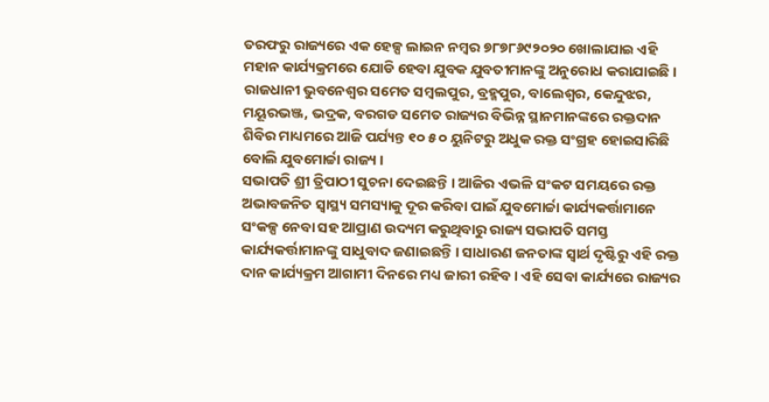ତରଫରୁ ରାଜ୍ୟରେ ଏକ ହେଳ୍ପ ଲାଇନ ନମ୍ବର ୭୮୭୮୬୯୨୦୨୦ ଖୋଲାଯାଇ ଏହି ମହାନ କାର୍ଯ୍ୟକ୍ରମରେ ଯୋଡି ହେବା ଯୁବକ ଯୁବତୀମାନଙ୍କୁ ଅନୁରୋଧ କରାଯାଇଛି । ରାଜଧାନୀ ଭୁବନେଶ୍ବର ସମେତ ସମ୍ବଲପୁର, ବ୍ରହ୍ମପୁର, ବାଲେଶ୍ୱର, କେନ୍ଦୁଝର, ମୟୂରଭଞ୍ଜ, ଭଦ୍ରକ, ବରଗଡ ସମେତ ରାଜ୍ୟର ବିଭିନ୍ନ ସ୍ଥାନମାନଙ୍କରେ ରକ୍ତଦାନ ଶିବିର ମାଧ୍ୟମରେ ଆଜି ପର୍ଯ୍ୟନ୍ତ ୧୦ ୫ ୦ ୟୁନିଟରୁ ଅଧୁକ ରକ୍ତ ସଂଗ୍ରହ ହୋଇସାରିଛି ବୋଲି ଯୁବମୋର୍ଚ୍ଚା ରାଜ୍ୟ ।
ସଭାପତି ଶ୍ରୀ ତ୍ରିପାଠୀ ସୁଚନା ଦେଇଛନ୍ତି । ଆଜିର ଏଭଳି ସଂକଟ ସମୟରେ ରକ୍ତ ଅଭାବଜନିତ ସ୍ବାସ୍ଥ୍ୟ ସମସ୍ୟାକୁ ଦୂର କରିବା ପାଇଁ ଯୁବମୋର୍ଚ୍ଚା କାର୍ଯ୍ୟକର୍ତ୍ତାମାନେ ସଂକଳ୍ପ ନେବା ସହ ଆପ୍ରାଣ ଉଦ୍ୟମ କରୁଥିବାରୁ ରାଜ୍ୟ ସଭାପତି ସମସ୍ତ କାର୍ଯ୍ୟକର୍ତ୍ତାମାନଙ୍କୁ ସାଧୁବାଦ ଜଣାଇଛନ୍ତି । ସାଧାରଣ ଜନତାଙ୍କ ସ୍ବାର୍ଥ ଦୃଷ୍ଟିରୁ ଏହି ରକ୍ତ ଦାନ କାର୍ଯ୍ୟକ୍ରମ ଆଗାମୀ ଦିନରେ ମଧ୍ୟ ଜାରୀ ରହିବ । ଏହି ସେବା କାର୍ଯ୍ୟରେ ରାଜ୍ୟର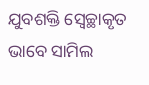ଯୁବଶକ୍ତି ସ୍ୱେଚ୍ଛାକୃତ ଭାବେ ସାମିଲ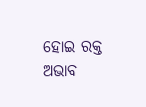ହୋଇ ରକ୍ତ ଅଭାବ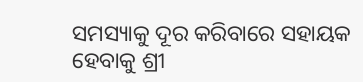ସମସ୍ୟାକୁ ଦୂର କରିବାରେ ସହାୟକ ହେବାକୁ ଶ୍ରୀ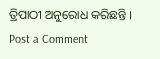ତ୍ରିପାଠୀ ଅନୁରୋଧ କରିଛନ୍ତି ।
Post a Comment